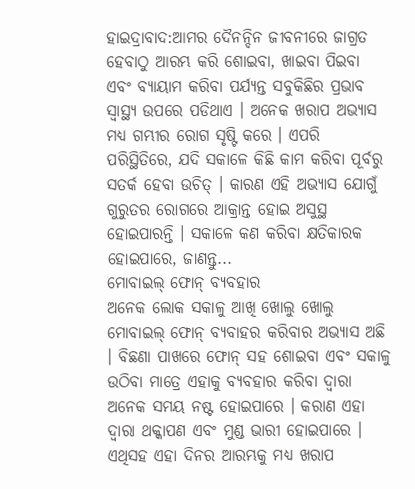ହାଇଦ୍ରାବାଦ:ଆମର ଦୈନନ୍ଦିନ ଜୀବନୀରେ ଜାଗ୍ରତ ହେବାଠୁ ଆରମ୍ଭ କରି ଶୋଇବା, ଖାଇବା ପିଇବା ଏବଂ ବ୍ୟାୟାମ କରିବା ପର୍ଯ୍ୟନ୍ତ ସବୁକିଛିର ପ୍ରଭାବ ସ୍ବାସ୍ଥ୍ୟ ଉପରେ ପଡିଥାଏ । ଅନେକ ଖରାପ ଅଭ୍ୟାସ ମଧ୍ୟ ଗମ୍ଭୀର ରୋଗ ସୃଷ୍ଟି କରେ । ଏପରି ପରିସ୍ଥିତିରେ, ଯଦି ସକାଳେ କିଛି କାମ କରିବା ପୂର୍ବରୁ ସତର୍କ ହେବା ଉଚିତ୍ । କାରଣ ଏହି ଅଭ୍ୟାସ ଯୋଗୁଁ ଗୁରୁତର ରୋଗରେ ଆକ୍ରାନ୍ତ ହୋଇ ଅସୁସ୍ଥ ହୋଇପାରନ୍ତି । ସକାଳେ କଣ କରିବା କ୍ଷତିକାରକ ହୋଇପାରେ, ଜାଣନ୍ତୁ...
ମୋବାଇଲ୍ ଫୋନ୍ ବ୍ୟବହାର
ଅନେକ ଲୋକ ସକାଳୁ ଆଖି ଖୋଲୁ ଖୋଲୁ ମୋବାଇଲ୍ ଫୋନ୍ ବ୍ୟବାହର କରିବାର ଅଭ୍ୟାସ ଅଛି । ବିଛଣା ପାଖରେ ଫୋନ୍ ସହ ଶୋଇବା ଏବଂ ସକାଳୁ ଉଠିବା ମାତ୍ରେ ଏହାକୁ ବ୍ୟବହାର କରିବା ଦ୍ବାରା ଅନେକ ସମୟ ନଷ୍ଟ ହୋଇପାରେ । କରାଣ ଏହା ଦ୍ବାରା ଥକ୍କାପଣ ଏବଂ ମୁଣ୍ଡ ଭାରୀ ହୋଇପାରେ । ଏଥିସହ ଏହା ଦିନର ଆରମ୍ଭକୁ ମଧ୍ୟ ଖରାପ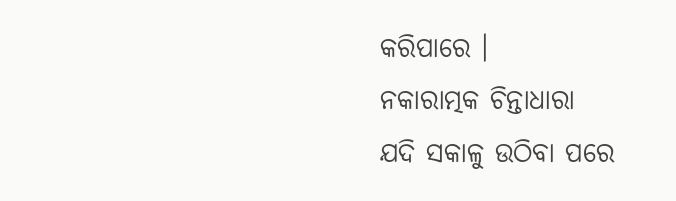କରିପାରେ ।
ନକାରାତ୍ମକ ଚିନ୍ତାଧାରା
ଯଦି ସକାଳୁ ଉଠିବା ପରେ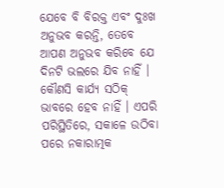ଯେବେ ବି ବିରକ୍ତ ଏବଂ ଦୁଃଖ ଅନୁଭବ କରନ୍ତି, ତେବେ ଆପଣ ଅନୁଭବ କରିବେ ଯେ ଦିନଟି ଭଲରେ ଯିବ ନାହିଁ । କୌଣସି କାର୍ଯ୍ୟ ସଠିକ୍ ଭାବରେ ହେବ ନାହିଁ । ଏପରି ପରିସ୍ଥିତିରେ, ସକାଳେ ଉଠିବା ପରେ ନକାରାତ୍ମକ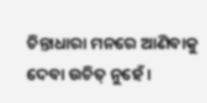ଚିନ୍ତାଧାରା ମନରେ ଆଣିବାକୁ ଦେବା ଉଚିତ୍ ନୁହେଁ ।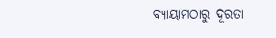ବ୍ୟାୟାମଠାରୁ ଦୂରତା